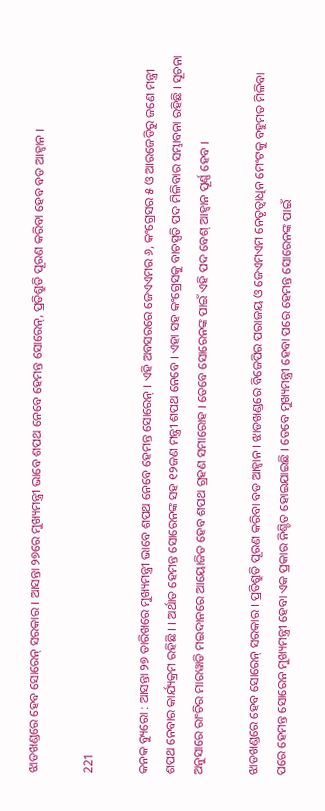ଝାଡଖଣ୍ଡରେ ହେବ ସୋରେନ୍ ସରକାର । ଆସନ୍ତା ୨୭ରେ ମୁଖ୍ୟମନ୍ତ୍ରୀ ଭାବେ ଶପଥ ନେବେ ହେମନ୍ତ ସୋରେନ୍, ପ୍ରତିଶ୍ରୁତି ପୂରଣ କରିବା ହେବ ବଡ ଆହ୍ୱାନ ।

221

କନକ ବ୍ୟୁରୋ : ଆସନ୍ତା ୨୭ ତାରିଖରେ ମୁଖ୍ୟମନ୍ତ୍ରୀ ଭାବେ ଶପଥ ନେବେ ହେମନ୍ତ ସୋରେନ୍ । ଏହି ଅବସରରେ ଜେଏଏମର ୬, କଂଗ୍ରେସର ୫ ଓ ଆରଜେଡିରୁ ଜଣେ ମନ୍ତ୍ରୀ ଶପଥ ନେବାର କାର୍ଯ୍ୟକ୍ରମ ରହିଛି । । ଅର୍ଥାତ ହେମନ୍ତ ସୋରେନଙ୍କ ସହ ୧୨ଜଣ ମନ୍ତ୍ରୀ ଶପଥ ନେବେ । ଏହା ସହ କଂଗ୍ରେସକୁ ବାଚସ୍ପତି ପଦ ମିଳିବାର ସମ୍ଭାବନା ରହିଛି । ସୂଚନା ଅନୁସାରେ ରାଂଚିର ମାରୱାଡି ମଇଦାନରେ ଆୟୋଜିତ ହେବ ଶପଥ ଗ୍ରହଣ ସମାରୋହ । ତେବେ ସୋରେନଙ୍କ ପାଇଁ ଏହି ପଦ ବେଶ୍ ଆହ୍ୱାନ ପୂର୍ଣ୍ଣ ହେବ ।

ଝାଡଖଣ୍ଡରେ ହେବ ସୋରେନ୍ ସରକାର । ପ୍ରତିଶ୍ରୁତି ପୂରଣ କରିବା ବଡ ଆହ୍ୱାନ । ଝାଡଖଣ୍ଡରେ ବିଜେପିର ପରାଜୟ ଓ ଜେଏମଏମ ନେତୃତ୍ୱାଧିନ ମେଂଟକୁ ବହୁମତ ମିଳିବା ପରେ ହେମନ୍ତ ସୋରେନ ମୁଖ୍ୟମନ୍ତ୍ରୀ ହେବା ଏକ ପ୍ରକାର ନିଶ୍ଚିତ ହୋଇଯାଇଛି । ତେବେ ମୁଖ୍ୟମନ୍ତ୍ରୀ ହେବା ପରେ ହେମନ୍ତ ସୋରେନଙ୍କ ପାଇଁ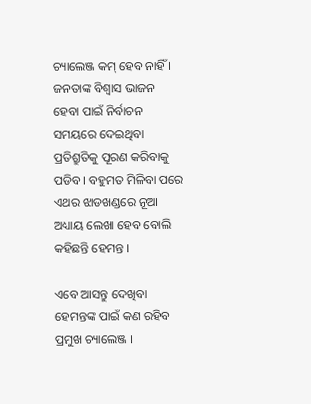ଚ୍ୟାଲେଞ୍ଜ କମ୍ ହେବ ନାହିଁ । ଜନତାଙ୍କ ବିଶ୍ୱାସ ଭାଜନ ହେବା ପାଇଁ ନିର୍ବାଚନ ସମୟରେ ଦେଇଥିବା ପ୍ରତିଶ୍ରୁତିକୁ ପୂରଣ କରିବାକୁ ପଡିବ । ବହୁମତ ମିଳିବା ପରେ ଏଥର ଝାଡଖଣ୍ଡରେ ନୂଆ ଅଧ୍ୟାୟ ଲେଖା ହେବ ବୋଲି କହିଛନ୍ତି ହେମନ୍ତ ।

ଏବେ ଆସନ୍ତୁ ଦେଖିବା ହେମନ୍ତଙ୍କ ପାଇଁ କଣ ରହିବ ପ୍ରମୁଖ ଚ୍ୟାଲେଞ୍ଜ ।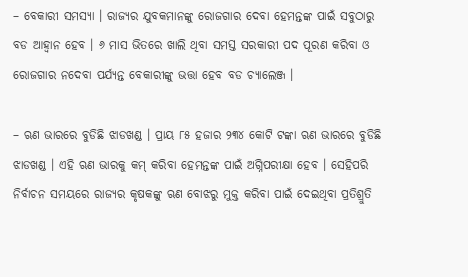– ବେକାରୀ ସମସ୍ୟା । ରାଜ୍ୟର ଯୁବକମାନଙ୍କୁ ରୋଜଗାର ଦେବା ହେମନ୍ତଙ୍କ ପାଇଁ ସବୁଠାରୁ ବଡ ଆହ୍ୱାନ ହେବ । ୬ ମାସ ଭିତରେ ଖାଲି ଥିବା ସମସ୍ତ ସରକାରୀ ପଦ ପୂରଣ କରିବା ଓ ରୋଜଗାର ନଦେବା ପର୍ଯ୍ୟନ୍ତ ବେକାରୀଙ୍କୁ ଭତ୍ତା ହେବ ବଡ ଚ୍ୟାଲେଞ୍ଜ ।

– ଋଣ ଭାରରେ ବୁଡିଛି ଝାଡଖଣ୍ଡ । ପ୍ରାୟ ୮୫ ହଜାର ୨୩୪ କୋଟି ଟଙ୍କା ଋଣ ଭାରରେ ବୁଡିଛି ଝାଡଖଣ୍ଡ । ଏହି ଋଣ ଭାରକୁ କମ୍ କରିବା ହେମନ୍ତଙ୍କ ପାଇଁ ଅଗ୍ନିପରୀକ୍ଷା ହେବ । ସେହିପରି ନିର୍ବାଚନ ସମୟରେ ରାଜ୍ୟର କୃଷକଙ୍କୁ ଋଣ ବୋଝରୁ ମୁକ୍ତ କରିବା ପାଇଁ ଦେଇଥିବା ପ୍ରତିଶ୍ରୁତି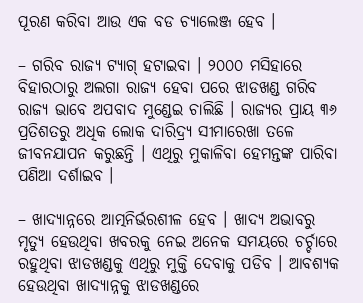ପୂରଣ କରିବା ଆଉ ଏକ ବଡ ଚ୍ୟାଲେଞ୍ଜ ହେବ ।

– ଗରିବ ରାଜ୍ୟ ଟ୍ୟାଗ୍ ହଟାଇବା । ୨୦୦୦ ମସିହାରେ ବିହାରଠାରୁ ଅଲଗା ରାଜ୍ୟ ହେବା ପରେ ଝାଡଖଣ୍ଡ ଗରିବ ରାଜ୍ୟ ଭାବେ ଅପବାଦ ମୁଣ୍ଡେଇ ଚାଲିଛି । ରାଜ୍ୟର ପ୍ରାୟ ୩୬ ପ୍ରତିଶତରୁ ଅଧିକ ଲୋକ ଦାରିଦ୍ର୍ୟ ସୀମାରେଖା ତଳେ ଜୀବନଯାପନ କରୁଛନ୍ତି । ଏଥିରୁ ମୁକାଳିବା ହେମନ୍ତଙ୍କ ପାରିବା ପଣିଆ ଦର୍ଶାଇବ ।

– ଖାଦ୍ୟାନ୍ନରେ ଆତ୍ମନିର୍ଭରଶୀଳ ହେବ । ଖାଦ୍ୟ ଅଭାବରୁ ମୃତ୍ୟୁ ହେଉଥିବା ଖବରକୁ ନେଇ ଅନେକ ସମୟରେ ଚର୍ଚ୍ଚାରେ ରହୁଥିବା ଝାଡଖଣ୍ଡକୁ ଏଥିରୁ ମୁକ୍ତି ଦେବାକୁ ପଡିବ । ଆବଶ୍ୟକ ହେଉଥିବା ଖାଦ୍ୟାନ୍ନକୁ ଝାଡଖଣ୍ଡରେ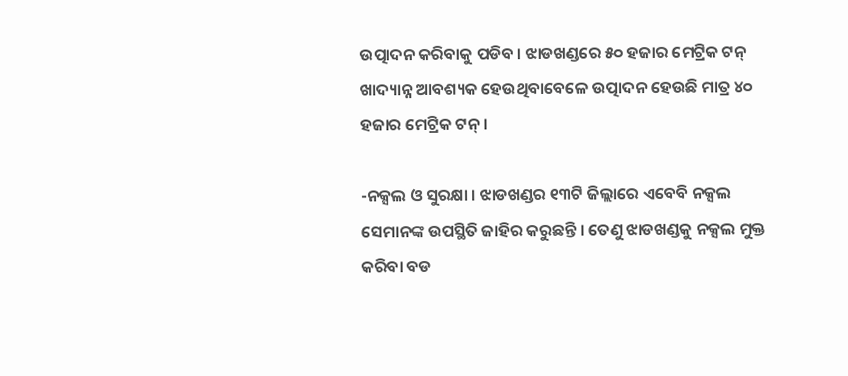ଉତ୍ପାଦନ କରିବାକୁ ପଡିବ । ଝାଡଖଣ୍ଡରେ ୫୦ ହଜାର ମେଟ୍ରିକ ଟନ୍ ଖାଦ୍ୟାନ୍ନ ଆବଶ୍ୟକ ହେଉଥିବାବେଳେ ଉତ୍ପାଦନ ହେଉଛି ମାତ୍ର ୪୦ ହଜାର ମେଟ୍ରିକ ଟନ୍ ।

-ନକ୍ସଲ ଓ ସୁରକ୍ଷା । ଝାଡଖଣ୍ଡର ୧୩ଟି ଜିଲ୍ଲାରେ ଏବେବି ନକ୍ସଲ ସେମାନଙ୍କ ଉପସ୍ଥିତି ଜାହିର କରୁଛନ୍ତି । ତେଣୁ ଝାଡଖଣ୍ଡକୁ ନକ୍ସଲ ମୁକ୍ତ କରିବା ବଡ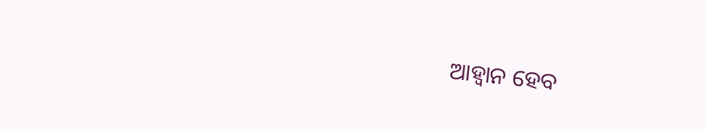ଆହ୍ୱାନ ହେବ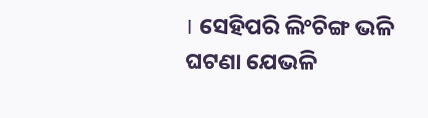। ସେହିପରି ଲିଂଚିଙ୍ଗ ଭଳି ଘଟଣା ଯେଭଳି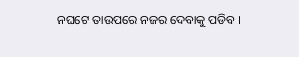ନଘଟେ ତାଉପରେ ନଜର ଦେବାକୁ ପଡିବ ।